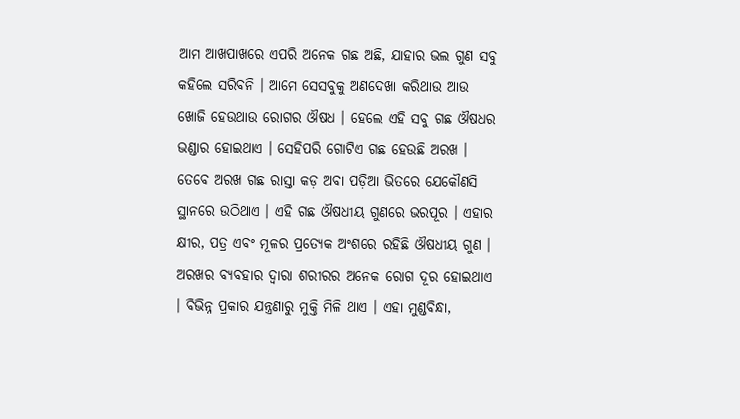ଆମ ଆଖପାଖରେ ଏପରି ଅନେକ ଗଛ ଅଛି, ଯାହାର ଭଲ ଗୁଣ ସବୁ କହିଲେ ସରିବନି । ଆମେ ସେସବୁକୁ ଅଣଦେଖା କରିଥାଉ ଆଉ ଖୋଜି ହେଉଥାଉ ରୋଗର ଔଷଧ । ହେଲେ ଏହି ସବୁ ଗଛ ଔଷଧର ଭଣ୍ଡାର ହୋଇଥାଏ । ସେହିପରି ଗୋଟିଏ ଗଛ ହେଉଛି ଅରଖ । ତେବେ ଅରଖ ଗଛ ରାସ୍ତା କଡ଼ ଅବା ପଡ଼ିଆ ଭିତରେ ଯେକୌଣସି ସ୍ଥାନରେ ଉଠିଥାଏ । ଏହି ଗଛ ଔଷଧୀୟ ଗୁଣରେ ଭରପୂର । ଏହାର କ୍ଷୀର, ପତ୍ର ଏବଂ ମୂଳର ପ୍ରତ୍ୟେକ ଅଂଶରେ ରହିଛି ଔଷଧୀୟ ଗୁଣ । ଅରଖର ବ୍ୟବହାର ଦ୍ୱାରା ଶରୀରର ଅନେକ ରୋଗ ଦୂର ହୋଇଥାଏ । ବିଭିନ୍ନ ପ୍ରକାର ଯନ୍ତ୍ରଣାରୁ ମୁକ୍ତି ମିଳି ଥାଏ । ଏହା ମୁଣ୍ଡବିନ୍ଧା,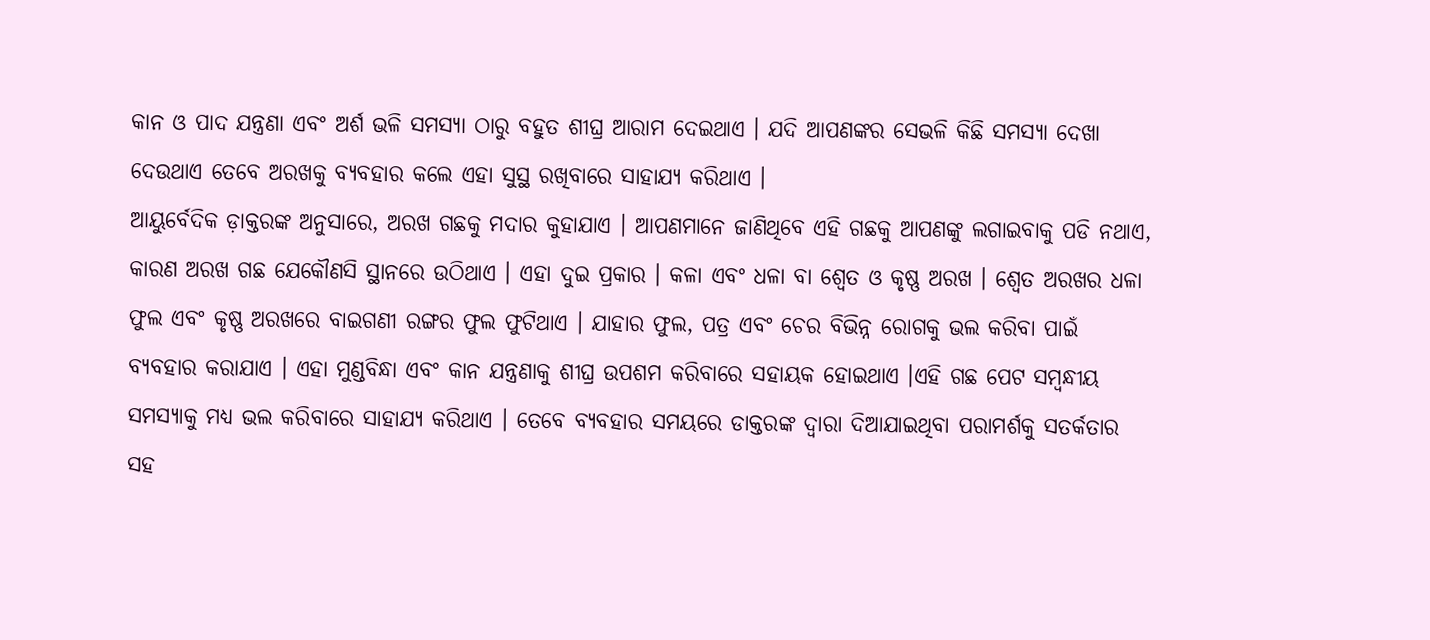କାନ ଓ ପାଦ ଯନ୍ତ୍ରଣା ଏବଂ ଅର୍ଶ ଭଳି ସମସ୍ୟା ଠାରୁ ବହୁତ ଶୀଘ୍ର ଆରାମ ଦେଇଥାଏ । ଯଦି ଆପଣଙ୍କର ସେଭଳି କିଛି ସମସ୍ୟା ଦେଖା ଦେଉଥାଏ ତେବେ ଅରଖକୁ ବ୍ୟବହାର କଲେ ଏହା ସୁସ୍ଥ ରଖିବାରେ ସାହାଯ୍ୟ କରିଥାଏ ।
ଆୟୁର୍ବେଦିକ ଡ଼ାକ୍ତରଙ୍କ ଅନୁସାରେ, ଅରଖ ଗଛକୁ ମଦାର କୁହାଯାଏ । ଆପଣମାନେ ଜାଣିଥିବେ ଏହି ଗଛକୁ ଆପଣଙ୍କୁ ଲଗାଇବାକୁ ପଡି ନଥାଏ, କାରଣ ଅରଖ ଗଛ ଯେକୌଣସି ସ୍ଥାନରେ ଉଠିଥାଏ । ଏହା ଦୁଇ ପ୍ରକାର । କଳା ଏବଂ ଧଳା ବା ଶ୍ୱେତ ଓ କୃଷ୍ଣ ଅରଖ । ଶ୍ୱେତ ଅରଖର ଧଳା ଫୁଲ ଏବଂ କୃଷ୍ଣ ଅରଖରେ ବାଇଗଣୀ ରଙ୍ଗର ଫୁଲ ଫୁଟିଥାଏ । ଯାହାର ଫୁଲ, ପତ୍ର ଏବଂ ଚେର ବିଭିନ୍ନ ରୋଗକୁ ଭଲ କରିବା ପାଇଁ ବ୍ୟବହାର କରାଯାଏ । ଏହା ମୁଣ୍ଡବିନ୍ଧା ଏବଂ କାନ ଯନ୍ତ୍ରଣାକୁ ଶୀଘ୍ର ଉପଶମ କରିବାରେ ସହାୟକ ହୋଇଥାଏ ।ଏହି ଗଛ ପେଟ ସମ୍ବନ୍ଧୀୟ ସମସ୍ୟାକୁ ମଧ୍ୟ ଭଲ କରିବାରେ ସାହାଯ୍ୟ କରିଥାଏ । ତେବେ ବ୍ୟବହାର ସମୟରେ ଡାକ୍ତରଙ୍କ ଦ୍ୱାରା ଦିଆଯାଇଥିବା ପରାମର୍ଶକୁ ସତର୍କତାର ସହ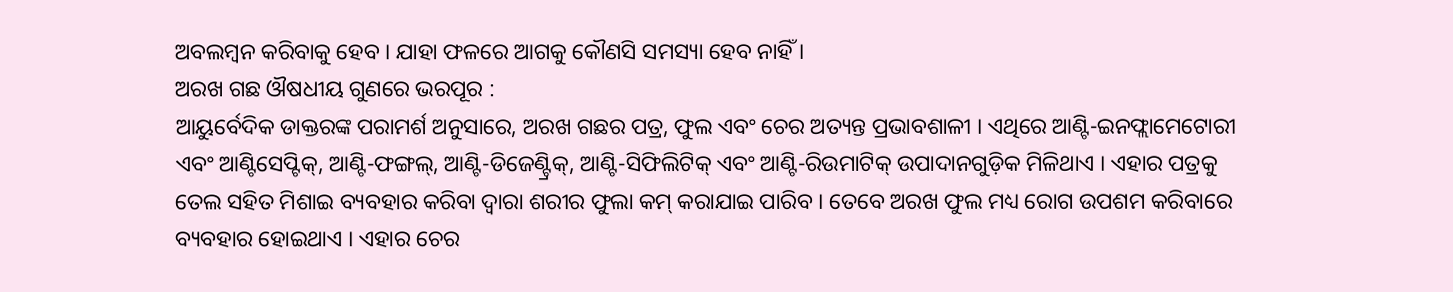ଅବଲମ୍ବନ କରିବାକୁ ହେବ । ଯାହା ଫଳରେ ଆଗକୁ କୌଣସି ସମସ୍ୟା ହେବ ନାହିଁ ।
ଅରଖ ଗଛ ଔଷଧୀୟ ଗୁଣରେ ଭରପୂର :
ଆୟୁର୍ବେଦିକ ଡାକ୍ତରଙ୍କ ପରାମର୍ଶ ଅନୁସାରେ, ଅରଖ ଗଛର ପତ୍ର, ଫୁଲ ଏବଂ ଚେର ଅତ୍ୟନ୍ତ ପ୍ରଭାବଶାଳୀ । ଏଥିରେ ଆଣ୍ଟି-ଇନଫ୍ଲାମେଟୋରୀ ଏବଂ ଆଣ୍ଟିସେପ୍ଟିକ୍, ଆଣ୍ଟି-ଫଙ୍ଗଲ୍, ଆଣ୍ଟି-ଡିଜେଣ୍ଟ୍ରିକ୍, ଆଣ୍ଟି-ସିଫିଲିଟିକ୍ ଏବଂ ଆଣ୍ଟି-ରିଉମାଟିକ୍ ଉପାଦାନଗୁଡ଼ିକ ମିଳିଥାଏ । ଏହାର ପତ୍ରକୁ ତେଲ ସହିତ ମିଶାଇ ବ୍ୟବହାର କରିବା ଦ୍ୱାରା ଶରୀର ଫୁଲା କମ୍ କରାଯାଇ ପାରିବ । ତେବେ ଅରଖ ଫୁଲ ମଧ୍ୟ ରୋଗ ଉପଶମ କରିବାରେ ବ୍ୟବହାର ହୋଇଥାଏ । ଏହାର ଚେର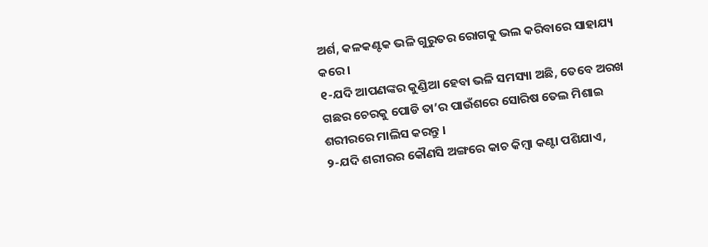ଅର୍ଶ, କଳକଣ୍ଟକ ଭଳି ଗୁରୁତର ରୋଗକୁ ଭଲ କରିବାରେ ସାହାଯ୍ୟ କରେ ।
୧-ଯଦି ଆପଣଙ୍କର କୁଣ୍ଡିଆ ହେବା ଭଳି ସମସ୍ୟା ଅଛି, ତେବେ ଅରଖ ଗଛର ଚେରକୁ ପୋଡି ତା’ର ପାଉଁଶରେ ସୋରିଷ ତେଲ ମିଶାଇ ଶରୀରରେ ମାଲିସ କରନ୍ତୁ ।
୨-ଯଦି ଶରୀରର କୌଣସି ଅଙ୍ଗରେ କାଚ କିମ୍ବା କଣ୍ଟା ପଶିଯାଏ,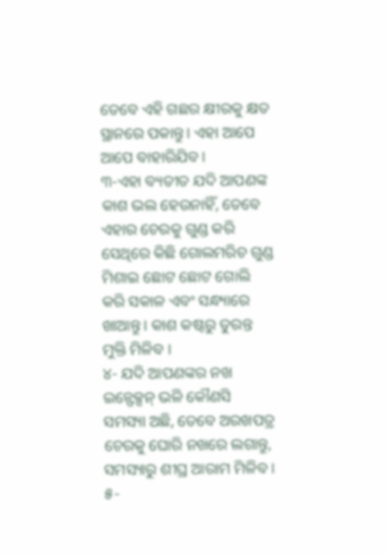ତେବେ ଏହି ଗଛର କ୍ଷୀରକୁ କ୍ଷତ ସ୍ଥାନରେ ପକାନ୍ତୁ । ଏହା ଆପେ ଆପେ ବାହାରିଯିବ ।
୩-ଏହା ବ୍ୟତୀତ ଯଦି ଆପଣଙ୍କ କାଶ ଭଲ ହେଉନାହିଁ, ତେବେ ଏହାର ଚେରକୁ ଗୁଣ୍ଡ କରି ସେଥିରେ କିଛି ଗୋଲମରିଚ ଗୁଣ୍ଡ ମିଶାଇ ଛୋଟ ଛୋଟ ଗୋଲି କରି ସକାଳ ଏବଂ ସନ୍ଧ୍ୟାରେ ଖାଆନ୍ତୁ । କାଶ କଷ୍ଟରୁ ତୁରନ୍ତ ମୁକ୍ତି ମିଳିବ ।
୪- ଯଦି ଆପଣଙ୍କର ନଖ ଇନ୍ଫେକ୍ସନ୍ ଭଳି କୌଣସି ସମସ୍ୟା ଅଛି, ତେବେ ଅରଖପତ୍ର ଚେରକୁ ଘୋରି ନଖରେ ଲଗାନ୍ତୁ, ସମସ୍ୟାରୁ ଶୀଘ୍ର ଆରାମ ମିଳିବ ।
୫-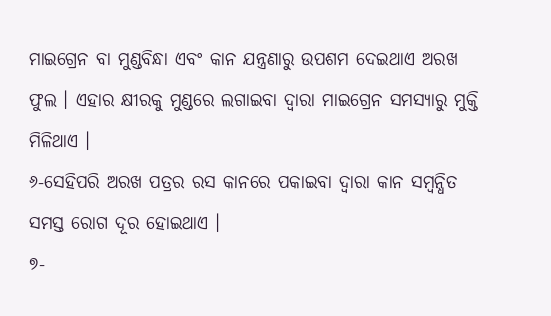ମାଇଗ୍ରେନ ବା ମୁଣ୍ଡବିନ୍ଧା ଏବଂ କାନ ଯନ୍ତ୍ରଣାରୁ ଉପଶମ ଦେଇଥାଏ ଅରଖ ଫୁଲ । ଏହାର କ୍ଷୀରକୁ ମୁଣ୍ଡରେ ଲଗାଇବା ଦ୍ୱାରା ମାଇଗ୍ରେନ ସମସ୍ୟାରୁ ମୁକ୍ତି ମିଳିଥାଏ ।
୬-ସେହିପରି ଅରଖ ପତ୍ରର ରସ କାନରେ ପକାଇବା ଦ୍ୱାରା କାନ ସମ୍ବନ୍ଧିତ ସମସ୍ତ ରୋଗ ଦୂର ହୋଇଥାଏ ।
୭-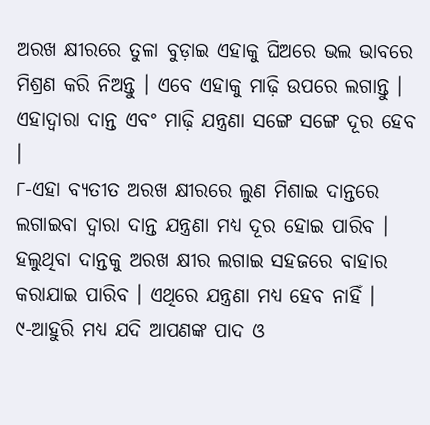ଅରଖ କ୍ଷୀରରେ ତୁଳା ବୁଡ଼ାଇ ଏହାକୁ ଘିଅରେ ଭଲ ଭାବରେ ମିଶ୍ରଣ କରି ନିଅନ୍ତୁ । ଏବେ ଏହାକୁ ମାଢ଼ି ଉପରେ ଲଗାନ୍ତୁ । ଏହାଦ୍ୱାରା ଦାନ୍ତ ଏବଂ ମାଢ଼ି ଯନ୍ତ୍ରଣା ସଙ୍ଗେ ସଙ୍ଗେ ଦୂର ହେବ ।
୮-ଏହା ବ୍ୟତୀତ ଅରଖ କ୍ଷୀରରେ ଲୁଣ ମିଶାଇ ଦାନ୍ତରେ ଲଗାଇବା ଦ୍ୱାରା ଦାନ୍ତ ଯନ୍ତ୍ରଣା ମଧ୍ୟ ଦୂର ହୋଇ ପାରିବ । ହଲୁଥିବା ଦାନ୍ତକୁ ଅରଖ କ୍ଷୀର ଲଗାଇ ସହଜରେ ବାହାର କରାଯାଇ ପାରିବ । ଏଥିରେ ଯନ୍ତ୍ରଣା ମଧ୍ୟ ହେବ ନାହିଁ ।
୯-ଆହୁରି ମଧ୍ୟ ଯଦି ଆପଣଙ୍କ ପାଦ ଓ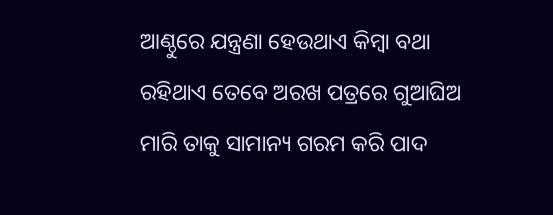ଆଣ୍ଠୁରେ ଯନ୍ତ୍ରଣା ହେଉଥାଏ କିମ୍ବା ବଥା ରହିଥାଏ ତେବେ ଅରଖ ପତ୍ରରେ ଗୁଆଘିଅ ମାରି ତାକୁ ସାମାନ୍ୟ ଗରମ କରି ପାଦ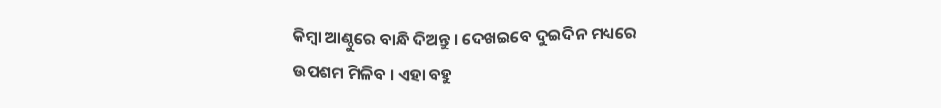କିମ୍ବା ଆଣ୍ଠୁରେ ବାନ୍ଧି ଦିଅନ୍ତୁ । ଦେଖଇବେ ଦୁଇଦିନ ମଧ୍ୟରେ ଉପଶମ ମିଳିବ । ଏହା ବହୁ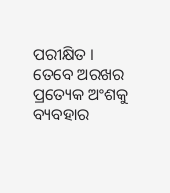ପରୀକ୍ଷିତ ।
ତେବେ ଅରଖର ପ୍ରତ୍ୟେକ ଅଂଶକୁ ବ୍ୟବହାର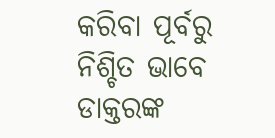କରିବା ପୂର୍ବରୁ ନିଶ୍ଚିତ ଭାବେ ଡାକ୍ତରଙ୍କ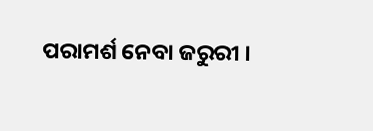ପରାମର୍ଶ ନେବା ଜରୁରୀ ।